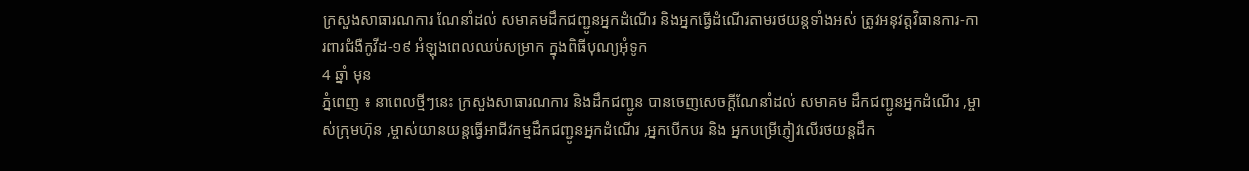ក្រសួងសាធារណការ ណែនាំដល់ សមាគមដឹកជញ្ជូនអ្នកដំណើរ និងអ្នកធ្វើដំណើរតាមរថយន្តទាំងអស់ ត្រូវអនុវត្តវិធានការ-ការពារជំងឺកូវីដ-១៩ អំឡុងពេលឈប់សម្រាក ក្នុងពិធីបុណ្យអុំទូក
4 ឆ្នាំ មុន
ភ្នំពេញ ៖ នាពេលថ្មីៗនេះ ក្រសួងសាធារណការ និងដឹកជញ្ជូន បានចេញសេចក្ដីណែនាំដល់ សមាគម ដឹកជញ្ជូនអ្នកដំណើរ ,ម្ចាស់ក្រុមហ៊ុន ,ម្ចាស់យានយន្តធ្វើអាជីវកម្មដឹកជញ្ជូនអ្នកដំណើរ ,អ្នកបើកបរ និង អ្នកបម្រើភ្ញៀវលើរថយន្តដឹក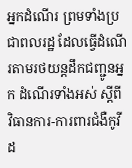អ្នកដំណើរ ព្រមទាំងប្រជាពលរដ្ឋ ដែលធ្វើដំណើរតាមរថយន្តដឹកជញ្ជូនអ្នក ដំណើរទាំងអស់ ស្ដីពី វិធានការ-ការពារជំងឺកូវីដ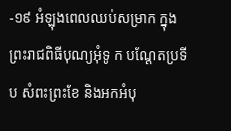-១៩ អំឡុងពេលឈប់សម្រាក ក្នុងព្រះរាជពិធីបុណ្យអុំទូ ក បណ្ដែតប្រទីប សំពះព្រះខែ និងអកអំបុ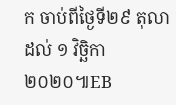ក ចាប់ពីថ្ងៃទី២៩ តុលា ដល់ ១ វិច្ឆិកា ២០២០៕EB